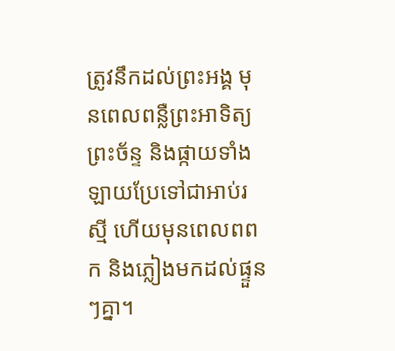ត្រូវនឹកដល់ព្រះអង្គ មុនពេលពន្លឺព្រះអាទិត្យ ព្រះច័ន្ទ និងផ្កាយទាំងឡាយប្រែទៅជាអាប់រស្មី ហើយមុនពេលពពក និងភ្លៀងមកដល់ផ្ទួនៗគ្នា។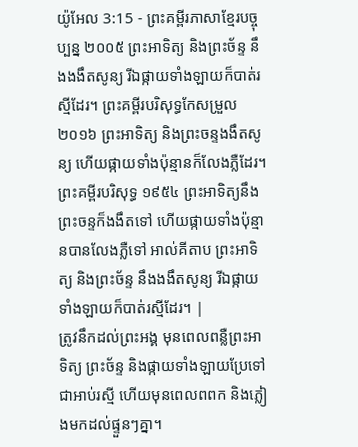យ៉ូអែល 3:15 - ព្រះគម្ពីរភាសាខ្មែរបច្ចុប្បន្ន ២០០៥ ព្រះអាទិត្យ និងព្រះច័ន្ទ នឹងងងឹតសូន្យ រីឯផ្កាយទាំងឡាយក៏បាត់រស្មីដែរ។ ព្រះគម្ពីរបរិសុទ្ធកែសម្រួល ២០១៦ ព្រះអាទិត្យ និងព្រះចន្ទងងឹតសូន្យ ហើយផ្កាយទាំងប៉ុន្មានក៏លែងភ្លឺដែរ។ ព្រះគម្ពីរបរិសុទ្ធ ១៩៥៤ ព្រះអាទិត្យនឹងព្រះចន្ទក៏ងងឹតទៅ ហើយផ្កាយទាំងប៉ុន្មានបានលែងភ្លឺទៅ អាល់គីតាប ព្រះអាទិត្យ និងព្រះច័ន្ទ នឹងងងឹតសូន្យ រីឯផ្កាយទាំងឡាយក៏បាត់រស្មីដែរ។ |
ត្រូវនឹកដល់ព្រះអង្គ មុនពេលពន្លឺព្រះអាទិត្យ ព្រះច័ន្ទ និងផ្កាយទាំងឡាយប្រែទៅជាអាប់រស្មី ហើយមុនពេលពពក និងភ្លៀងមកដល់ផ្ទួនៗគ្នា។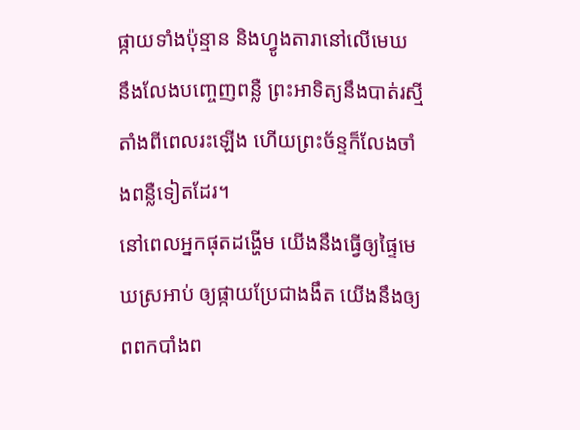ផ្កាយទាំងប៉ុន្មាន និងហ្វូងតារានៅលើមេឃ នឹងលែងបញ្ចេញពន្លឺ ព្រះអាទិត្យនឹងបាត់រស្មីតាំងពីពេលរះឡើង ហើយព្រះច័ន្ទក៏លែងចាំងពន្លឺទៀតដែរ។
នៅពេលអ្នកផុតដង្ហើម យើងនឹងធ្វើឲ្យផ្ទៃមេឃស្រអាប់ ឲ្យផ្កាយប្រែជាងងឹត យើងនឹងឲ្យពពកបាំងព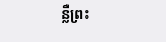ន្លឺព្រះ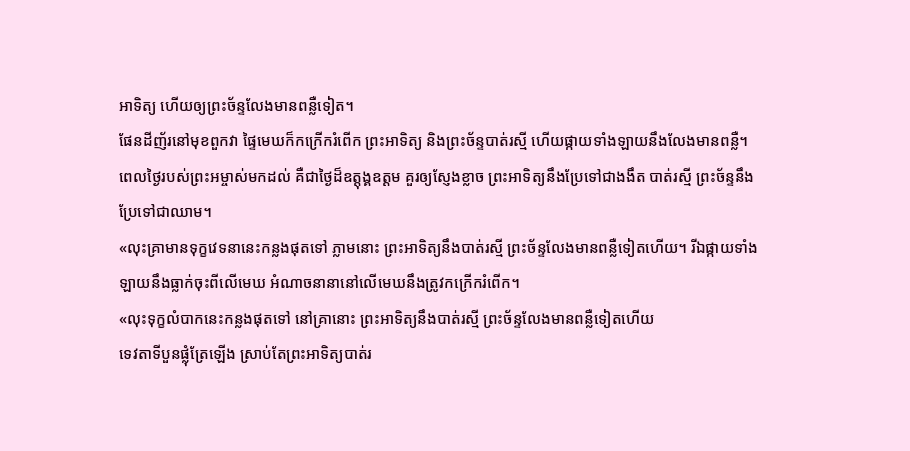អាទិត្យ ហើយឲ្យព្រះច័ន្ទលែងមានពន្លឺទៀត។
ផែនដីញ័រនៅមុខពួកវា ផ្ទៃមេឃក៏កក្រើករំពើក ព្រះអាទិត្យ និងព្រះច័ន្ទបាត់រស្មី ហើយផ្កាយទាំងឡាយនឹងលែងមានពន្លឺ។
ពេលថ្ងៃរបស់ព្រះអម្ចាស់មកដល់ គឺជាថ្ងៃដ៏ឧត្ដុង្គឧត្ដម គួរឲ្យស្ញែងខ្លាច ព្រះអាទិត្យនឹងប្រែទៅជាងងឹត បាត់រស្មី ព្រះច័ន្ទនឹងប្រែទៅជាឈាម។
«លុះគ្រាមានទុក្ខវេទនានេះកន្លងផុតទៅ ភ្លាមនោះ ព្រះអាទិត្យនឹងបាត់រស្មី ព្រះច័ន្ទលែងមានពន្លឺទៀតហើយ។ រីឯផ្កាយទាំងឡាយនឹងធ្លាក់ចុះពីលើមេឃ អំណាចនានានៅលើមេឃនឹងត្រូវកក្រើករំពើក។
«លុះទុក្ខលំបាកនេះកន្លងផុតទៅ នៅគ្រានោះ ព្រះអាទិត្យនឹងបាត់រស្មី ព្រះច័ន្ទលែងមានពន្លឺទៀតហើយ
ទេវតាទីបួនផ្លុំត្រែឡើង ស្រាប់តែព្រះអាទិត្យបាត់រ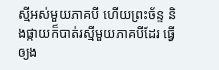ស្មីអស់មួយភាគបី ហើយព្រះច័ន្ទ និងផ្កាយក៏បាត់រស្មីមួយភាគបីដែរ ធ្វើឲ្យង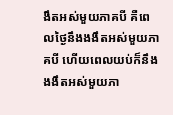ងឹតអស់មួយភាគបី គឺពេលថ្ងៃនឹងងងឹតអស់មួយភាគបី ហើយពេលយប់ក៏នឹងងងឹតអស់មួយភា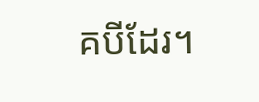គបីដែរ។